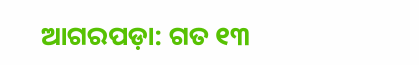ଆଗରପଡ଼ା: ଗତ ୧୩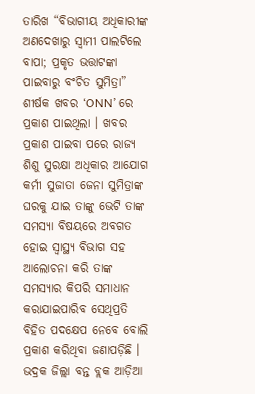ତାରିଖ “ବିଭାଗୀୟ ଅଧିକାରୀଙ୍କ ଅଣଦେଖାରୁ ସ୍ୱାମୀ ପାଲଟିଲେ ବାପା; ପ୍ରକୃତ ଭତ୍ତାଟଙ୍କା ପାଇବାରୁ ବଂଚିତ ସୁମିତ୍ରା” ଶୀର୍ଷକ ଖବର ‘ONN’ ରେ ପ୍ରକାଶ ପାଇଥିଲା । ଖବର ପ୍ରକାଶ ପାଇବା ପରେ ରାଜ୍ୟ ଶିଶୁ ସୁରକ୍ଷା ଅଧିକାର ଆଯୋଗ କର୍ମୀ ସୁଜାତା ଜେନା ସୁମିତ୍ରାଙ୍କ ଘରକୁ ଯାଇ ତାଙ୍କୁ ଭେଟି ତାଙ୍କ ସମସ୍ୟା ବିଷୟରେ ଅବଗତ ହୋଇ ସ୍ୱାସ୍ଥ୍ୟ ବିଭାଗ ସହ ଆଲୋଚନା କରି ତାଙ୍କ ସମସ୍ୟାର କିପରି ସମାଧାନ କରାଯାଇପାରିବ ସେଥିପ୍ରତି ବିହିତ ପଦକ୍ଷେପ ନେବେ ବୋଲି ପ୍ରକାଶ କରିଥିବା ଜଣାପଡ଼ିଛି । ଭଦ୍ରକ ଜିଲ୍ଲା ବନ୍ତ ବ୍ଲକ ଆଡ଼ିଆ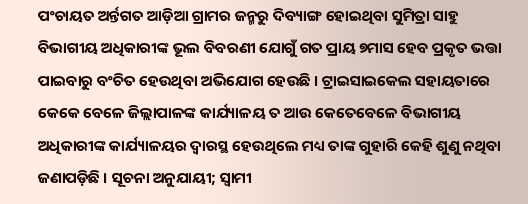ପଂଚାୟତ ଅର୍ନ୍ତଗତ ଆଡ଼ିଆ ଗ୍ରାମର ଜନ୍ମରୁ ଦିବ୍ୟାଙ୍ଗ ହୋଇଥିବା ସୁମିତ୍ରା ସାହୁ ବିଭାଗୀୟ ଅଧିକାରୀଙ୍କ ଭୂଲ ବିବରଣୀ ଯୋଗୁଁ ଗତ ପ୍ରାୟ ୭ମାସ ହେବ ପ୍ରକୃତ ଭତ୍ତା ପାଇବାରୁ ବଂଚିତ ହେଉଥିବା ଅଭିଯୋଗ ହେଉଛି । ଟ୍ରାଇସାଇକେଲ ସହାୟତାରେ କେକେ ବେଳେ ଜିଲ୍ଲାପାଳଙ୍କ କାର୍ଯ୍ୟାଳୟ ତ ଆଉ କେତେବେଳେ ବିଭାଗୀୟ ଅଧିକାରୀଙ୍କ କାର୍ଯ୍ୟାଳୟର ଦ୍ୱାରସ୍ଥ ହେଉଥିଲେ ମଧ୍ୟ ତାଙ୍କ ଗୁହାରି କେହି ଶୁଣୁ ନଥିବା ଜଣାପଡ଼ିଛି । ସୂଚନା ଅନୁଯାୟୀ; ସ୍ୱାମୀ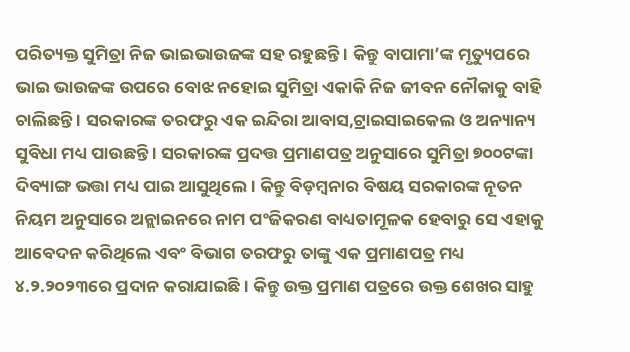ପରିତ୍ୟକ୍ତ ସୁମିତ୍ରା ନିଜ ଭାଇଭାଉଜଙ୍କ ସହ ରହୁଛନ୍ତି । କିନ୍ତୁ ବାପାମା’ଙ୍କ ମୃତ୍ୟୁପରେ ଭାଇ ଭାଉଜଙ୍କ ଉପରେ ବୋଝ ନହୋଇ ସୁମିତ୍ରା ଏକାକି ନିଜ ଜୀବନ ନୌକାକୁ ବାହି ଚାଲିଛନ୍ତି । ସରକାରଙ୍କ ତରଫରୁ ଏକ ଇନ୍ଦିରା ଆବାସ,ଟ୍ରାଇସାଇକେଲ ଓ ଅନ୍ୟାନ୍ୟ ସୁବିଧା ମଧ୍ୟ ପାଉଛନ୍ତି । ସରକାରଙ୍କ ପ୍ରଦତ୍ତ ପ୍ରମାଣପତ୍ର ଅନୁସାରେ ସୁମିତ୍ରା ୭୦୦ଟଙ୍କା ଦିବ୍ୟାଙ୍ଗ ଭତ୍ତା ମଧ୍ୟ ପାଇ ଆସୁଥିଲେ । କିନ୍ତୁ ବିଡ଼ମ୍ବନାର ବିଷୟ ସରକାରଙ୍କ ନୂତନ ନିୟମ ଅନୁସାରେ ଅନ୍ଲାଇନରେ ନାମ ପଂଜିକରଣ ବାଧ୍ୟତାମୂଳକ ହେବାରୁ ସେ ଏହାକୁ ଆବେଦନ କରିଥିଲେ ଏବଂ ବିଭାଗ ତରଫରୁ ତାଙ୍କୁ ଏକ ପ୍ରମାଣପତ୍ର ମଧ୍ୟ ୪.୨.୨୦୨୩ରେ ପ୍ରଦାନ କରାଯାଇଛି । କିନ୍ତୁ ଉକ୍ତ ପ୍ରମାଣ ପତ୍ରରେ ଉକ୍ତ ଶେଖର ସାହୁ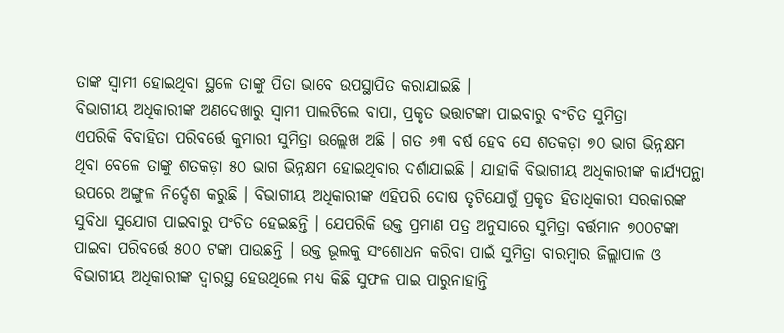ତାଙ୍କ ସ୍ୱାମୀ ହୋଇଥିବା ସ୍ଥଳେ ତାଙ୍କୁ ପିତା ଭାବେ ଉପସ୍ଥାପିତ କରାଯାଇଛି ।
ବିଭାଗୀୟ ଅଧିକାରୀଙ୍କ ଅଣଦେଖାରୁ ସ୍ୱାମୀ ପାଲଟିଲେ ବାପା, ପ୍ରକୃତ ଭତ୍ତାଟଙ୍କା ପାଇବାରୁ ବଂଚିତ ସୁମିତ୍ରା
ଏପରିକି ବିବାହିତା ପରିବର୍ତ୍ତେ କୁମାରୀ ସୁମିତ୍ରା ଉଲ୍ଲେଖ ଅଛି । ଗତ ୬୩ ବର୍ଷ ହେବ ସେ ଶତକଡ଼ା ୭୦ ଭାଗ ଭିନ୍ନକ୍ଷମ ଥିବା ବେଳେ ତାଙ୍କୁ ଶତକଡ଼ା ୫୦ ଭାଗ ଭିନ୍ନକ୍ଷମ ହୋଇଥିବାର ଦର୍ଶାଯାଇଛି । ଯାହାକି ବିଭାଗୀୟ ଅଧିକାରୀଙ୍କ କାର୍ଯ୍ୟପନ୍ଥା ଉପରେ ଅଙ୍ଗୁଳ ନିର୍ଦ୍ଦେଶ କରୁଛି । ବିଭାଗୀୟ ଅଧିକାରୀଙ୍କ ଏହିପରି ଦୋଷ ତୃଟିଯୋଗୁଁ ପ୍ରକୃତ ହିତାଧିକାରୀ ସରକାରଙ୍କ ସୁବିଧା ସୁଯୋଗ ପାଇବାରୁ ପଂଚିତ ହେଇଛନ୍ତି । ଯେପରିକି ଉକ୍ତ ପ୍ରମାଣ ପତ୍ର ଅନୁସାରେ ସୁମିତ୍ରା ବର୍ତ୍ତମାନ ୭୦୦ଟଙ୍କା ପାଇବା ପରିବର୍ତ୍ତେ ୫୦୦ ଟଙ୍କା ପାଉଛନ୍ତି । ଉକ୍ତ ଭୂଲକୁ ସଂଶୋଧନ କରିବା ପାଇଁ ସୁମିତ୍ରା ବାରମ୍ବାର ଜିଲ୍ଲାପାଳ ଓ ବିଭାଗୀୟ ଅଧିକାରୀଙ୍କ ଦ୍ୱାରସ୍ଥ ହେଉଥିଲେ ମଧ୍ୟ କିଛି ସୁଫଳ ପାଇ ପାରୁନାହାନ୍ତି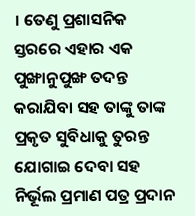। ତେଣୁ ପ୍ରଶାସନିକ ସ୍ତରରେ ଏହାର ଏକ ପୁଙ୍ଖାନୁପୁଙ୍ଖ ତଦନ୍ତ କରାଯିବା ସହ ତାଙ୍କୁ ତାଙ୍କ ପ୍ରକୃତ ସୁବିଧାକୁ ତୁରନ୍ତ ଯୋଗାଇ ଦେବା ସହ ନିର୍ଭୂଲ ପ୍ରମାଣ ପତ୍ର ପ୍ରଦାନ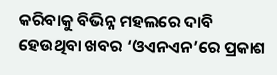କରିବାକୁ ବିଭିନ୍ନ ମହଲରେ ଦାବି ହେଉଥିବା ଖବର ‘ଓଏନଏନ’ରେ ପ୍ରକାଶ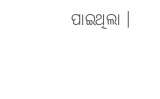ପାଇଥିଲା ।